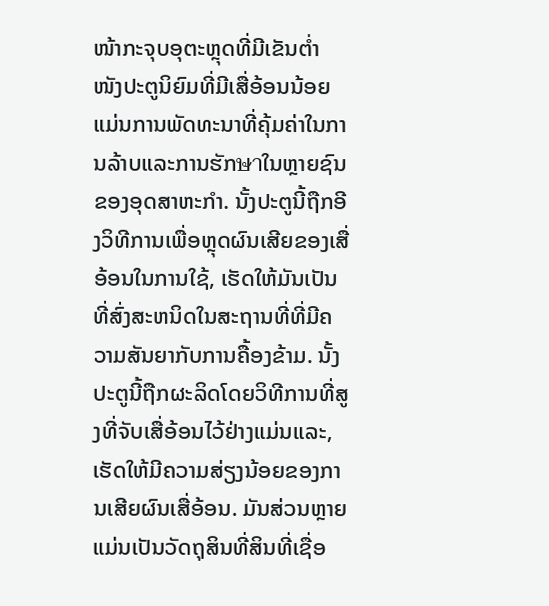ໜ້າກະຈຸບອຸຕະຫຼຸດທີ່ມີເຂັນຕ່ຳ
ໜັງປະຕູນິຍົມທີ່ມີເສື່ອ້ອນນ້ອຍແມ່ນການພັດທະນາທີ່ຄຸ້ມຄ່າໃນການລ້າບແລະການຮັກษาໃນຫຼາຍຊົນຂອງອຸດສາຫະກຳ. ນັ້ງປະຕູນີ້ຖືກອີງວິທີການເພື່ອຫຼຸດຜົນເສີຍຂອງເສື່ອ້ອນໃນການໃຊ້, ເຮັດໃຫ້ມັນເປັນທີ່ສົ່ງສະຫນິດໃນສະຖານທີ່ທີ່ມີຄວາມສັນຍາກັບການຄື້ອງຂ້າມ. ນັ້ງປະຕູນີ້ຖືກຜະລິດໂດຍວິທີການທີ່ສູງທີ່ຈັບເສື່ອ້ອນໄວ້ຢ່າງແມ່ນແລະ, ເຮັດໃຫ້ມີຄວາມສ່ຽງນ້ອຍຂອງການເສີຍຜົນເສື່ອ້ອນ. ມັນສ່ວນຫຼາຍແມ່ນເປັນວັດຖຸສິນທີ່ສິນທີ່ເຊື່ອ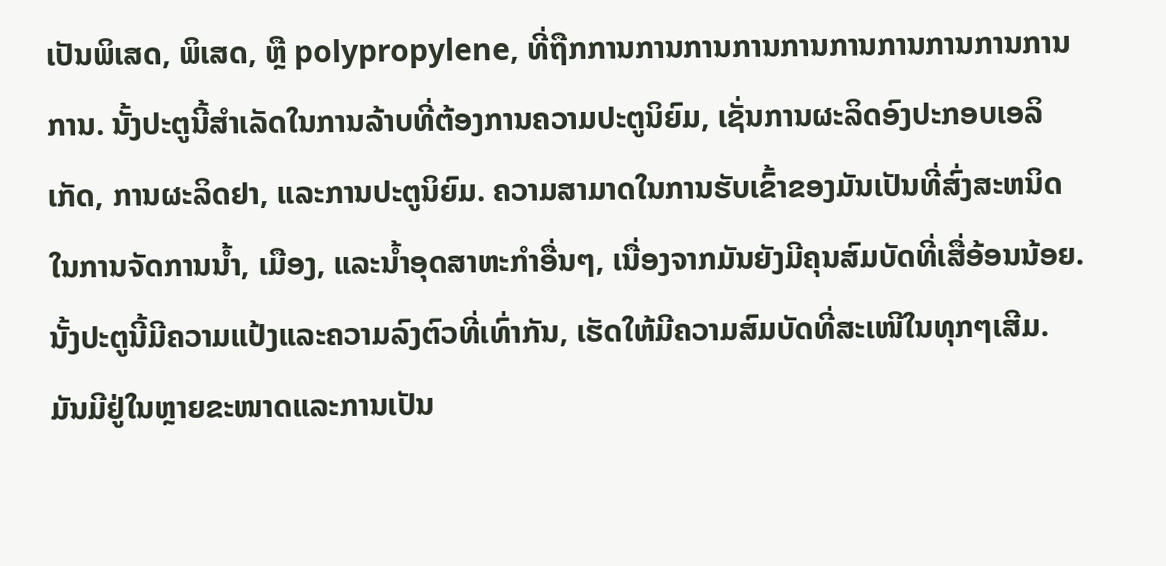ເປັນພິເສດ, ພິເສດ, ຫຼື polypropylene, ທີ່ຖືກການການການການການການການການການການການ. ນັ້ງປະຕູນີ້ສຳເລັດໃນການລ້າບທີ່ຕ້ອງການຄວາມປະຕູນິຍົມ, ເຊັ່ນການຜະລິດອົງປະກອບເອລິເກັດ, ການຜະລິດຢາ, ແລະການປະຕູນິຍົມ. ຄວາມສາມາດໃນການຮັບເຂົ້າຂອງມັນເປັນທີ່ສົ່ງສະຫນິດໃນການຈັດການນ້ຳ, ເມືອງ, ແລະນ້ຳອຸດສາຫະກຳອື່ນໆ, ເນື່ອງຈາກມັນຍັງມີຄຸນສົມບັດທີ່ເສື່ອ້ອນນ້ອຍ. ນັ້ງປະຕູນີ້ມີຄວາມແປ້ງແລະຄວາມລົງຕົວທີ່ເທົ່າກັນ, ເຮັດໃຫ້ມີຄວາມສົມບັດທີ່ສະເໜີໃນທຸກໆເສີມ. ມັນມີຢູ່ໃນຫຼາຍຂະໜາດແລະການເປັນ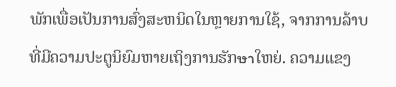ພັກເພື່ອເປັນການສົ່ງສະຫນິດໃນຫຼາຍການໃຊ້, ຈາກການລ້າບທີ່ມີຄວາມປະຕູນິຍົມຫາຍເຖິງການຮັກษาໃຫຍ່. ຄວາມແຂງ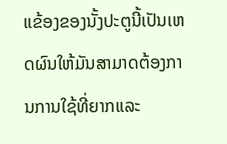ແຂ້ອງຂອງນັ້ງປະຕູນີ້ເປັນເຫດຜົນໃຫ້ມັນສາມາດຕ້ອງການການໃຊ້ທີ່ຍາກແລະ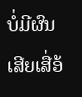ບໍ່ມີຜົນເສີຍເສື່ອ້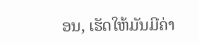ອນ, ເຮັດໃຫ້ມັນມີຄ່າ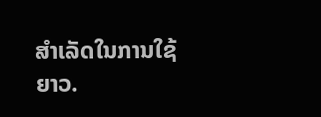ສຳເລັດໃນການໃຊ້ຍາວ.